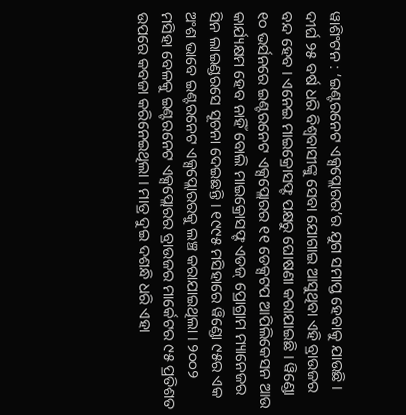ୱାଶିଂଟନ : ‘ଇଣ୍ଟରନେଟ ଏକ୍ସପ୍ଲୋରର’ର ଯୁଗ ସମାପ୍ତ ହେବାକୁ ଯାଉଛି । ଦୀର୍ଘ ୨୫ ବର୍ଷ ଧରି ବିଶ୍ୱବାସୀଙ୍କୁ ସେବା ଯୋଗାଇ ଆସୁଥିବା ଏହି ବ୍ରାଉଜର ବନ୍ଦ ହେବ । ଏନେଇ ମାଇକ୍ରୋସଫ୍ଟ ପକ୍ଷରୁ ଘୋଷଣା କରାଯାଇଛି । ୱିଣ୍ଡୋ ୧୦ ଭର୍ସନରେ ଇଣ୍ଟରନେଟ ଏକ୍ସପ୍ଲୋରର ୧୧ ଡେକ୍ସଟପ ଆପିଲିକେସନ ଆଉ କାର୍ଯ୍ୟକ୍ଷମ ହେବ ନାହିଁ ବୋଲି ମାଇକ୍ରୋସଫ୍ଟ ଏଡଜ୍ ପ୍ରୋଗ୍ରାମ ମ୍ୟାନେଜର ସିନ ଲାଇଣ୍ଡରସେ ସୂଚନା ଦେଇଛନ୍ତି । ୧୯୯୫ ମସିହାରେ ୱିଣ୍ଡୋ ୯୫ର ଏକ ଅଂଶ ଭାବେ ଇଣ୍ଟରନେଟ ଏକ୍ସପ୍ଲୋରରକୁ ଲଞ୍ଚ କରାଯାଇଥିଲା । ୨୦୦୨ ମସିହା ବେଳକୁ ଇଣ୍ଟରନେଟ ଏକ୍ସପ୍ଲୋରର ବ୍ରାଉଜର ମାର୍କେଟର ୯୫ ପ୍ରତିଶତ ଉପରେ କବଜା କରିନେଇଥିଲା । ମାତ୍ର ଦୁଇ ଦଶନ୍ଧି ଧରି ଏହା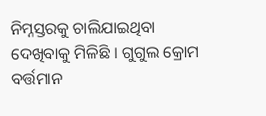ନିମ୍ନସ୍ତରକୁ ଚାଲିଯାଇଥିବା ଦେଖିବାକୁ ମିଳିଛି । ଗୁଗୁଲ କ୍ରୋମ ବର୍ତ୍ତମାନ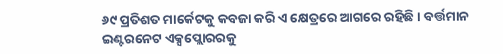୬୯ ପ୍ରତିଶତ ମାର୍କେଟକୁ କବଜା କରି ଏ କ୍ଷେତ୍ରରେ ଆଗରେ ରହିଛି । ବର୍ତ୍ତମାନ ଇଣ୍ଟରନେଟ ଏକ୍ସପ୍ଲୋରରକୁ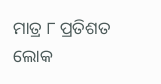ମାତ୍ର ୮ ପ୍ରତିଶତ ଲୋକ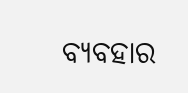ବ୍ୟବହାର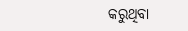କରୁଥିବା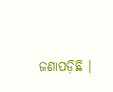ଜଣାପଡ଼ିଛି ।